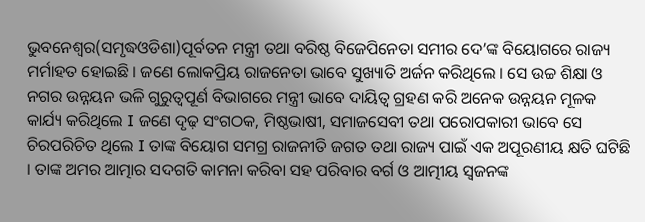ଭୁବନେଶ୍ୱର(ସମୃଦ୍ଧଓଡିଶା)ପୂର୍ବତନ ମନ୍ତ୍ରୀ ତଥା ବରିଷ୍ଠ ବିଜେପିନେତା ସମୀର ଦେ’ଙ୍କ ବିୟୋଗରେ ରାଜ୍ୟ ମର୍ମାହତ ହୋଇଛି । ଜଣେ ଲୋକପ୍ରିୟ ରାଜନେତା ଭାବେ ସୁଖ୍ୟାତି ଅର୍ଜନ କରିଥିଲେ । ସେ ଉଚ୍ଚ ଶିକ୍ଷା ଓ ନଗର ଉନ୍ନୟନ ଭଳି ଗୁରୁତ୍ୱପୂର୍ଣ ବିଭାଗରେ ମନ୍ତ୍ରୀ ଭାବେ ଦାୟିତ୍ୱ ଗ୍ରହଣ କରି ଅନେକ ଉନ୍ନୟନ ମୂଳକ କାର୍ଯ୍ୟ କରିଥିଲେ I ଜଣେ ଦୃଢ଼ ସଂଗଠକ, ମିଷ୍ଠଭାଷୀ, ସମାଜସେବୀ ତଥା ପରୋପକାରୀ ଭାବେ ସେ ଚିରପରିଚିତ ଥିଲେ I ତାଙ୍କ ବିୟୋଗ ସମଗ୍ର ରାଜନୀତି ଜଗତ ତଥା ରାଜ୍ୟ ପାଇଁ ଏକ ଅପୂରଣୀୟ କ୍ଷତି ଘଟିଛି । ତାଙ୍କ ଅମର ଆତ୍ମାର ସଦଗତି କାମନା କରିବା ସହ ପରିବାର ବର୍ଗ ଓ ଆତ୍ମୀୟ ସ୍ୱଜନଙ୍କ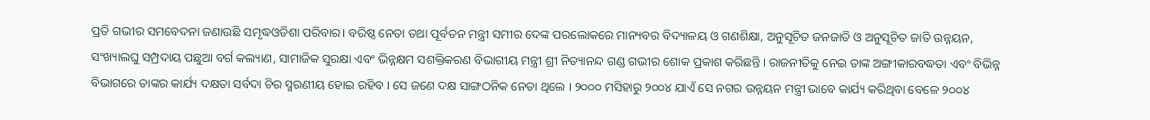ପ୍ରତି ଗଭୀର ସମବେଦନା ଜଣାଉଛି ସମୃଦ୍ଧଓଡିଶା ପରିବାର। ବରିଷ୍ଠ ନେତା ତଥା ପୂର୍ବତନ ମନ୍ତ୍ରୀ ସମୀର ଦେଙ୍କ ପରଲୋକରେ ମାନ୍ୟବର ବିଦ୍ୟାଳୟ ଓ ଗଣଶିକ୍ଷା, ଅନୁସୂଚିତ ଜନଜାତି ଓ ଅନୁସୂଚିତ ଜାତି ଉନ୍ନୟନ, ସଂଖ୍ୟାଲଘୁ ସମ୍ପ୍ରଦାୟ ପଛୁଆ ବର୍ଗ କଲ୍ୟାଣ, ସାମାଜିକ ସୁରକ୍ଷା ଏବଂ ଭିନ୍ନକ୍ଷମ ସଶକ୍ତିକରଣ ବିଭାଗୀୟ ମନ୍ତ୍ରୀ ଶ୍ରୀ ନିତ୍ୟାନନ୍ଦ ଗଣ୍ଡ ଗଭୀର ଶୋକ ପ୍ରକାଶ କରିଛନ୍ତି । ରାଜନୀତିକୁ ନେଇ ତାଙ୍କ ଅଙ୍ଗୀକାରବଦ୍ଧତା ଏବଂ ବିଭିନ୍ନ ବିଭାଗରେ ତାଙ୍କର କାର୍ଯ୍ୟ ଦକ୍ଷତା ସର୍ବଦା ଚିର ସ୍ମରଣୀୟ ହୋଇ ରହିବ । ସେ ଜଣେ ଦକ୍ଷ ସାଙ୍ଗଠନିକ ନେତା ଥିଲେ । ୨୦୦୦ ମସିହାରୁ ୨୦୦୪ ଯାଏଁ ସେ ନଗର ଉନ୍ନୟନ ମନ୍ତ୍ରୀ ଭାବେ କାର୍ଯ୍ୟ କରିଥିବା ବେଳେ ୨୦୦୪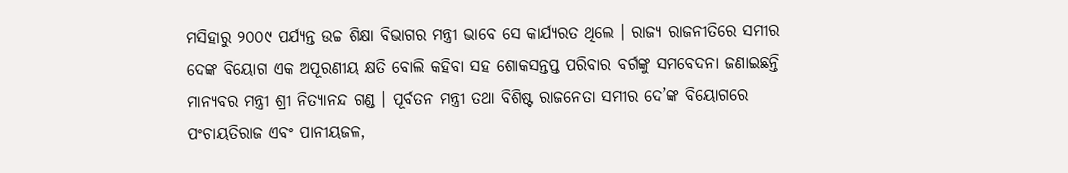ମସିହାରୁ ୨୦୦୯ ପର୍ଯ୍ୟନ୍ତ ଉଚ୍ଚ ଶିକ୍ଷା ବିଭାଗର ମନ୍ତ୍ରୀ ଭାବେ ସେ କାର୍ଯ୍ୟରତ ଥିଲେ । ରାଜ୍ୟ ରାଜନୀତିରେ ସମୀର ଦେଙ୍କ ବିୟୋଗ ଏକ ଅପୂରଣୀୟ କ୍ଷତି ବୋଲି କହିବା ସହ ଶୋକସନ୍ତପ୍ତ ପରିବାର ବର୍ଗଙ୍କୁ ସମବେଦନା ଜଣାଇଛନ୍ତି ମାନ୍ୟବର ମନ୍ତ୍ରୀ ଶ୍ରୀ ନିତ୍ୟାନନ୍ଦ ଗଣ୍ଡ । ପୂର୍ବତନ ମନ୍ତ୍ରୀ ତଥା ବିଶିଷ୍ଟ ରାଜନେତା ସମୀର ଦେ’ଙ୍କ ବିୟୋଗରେ ପଂଚାୟତିରାଜ ଏବଂ ପାନୀୟଜଳ,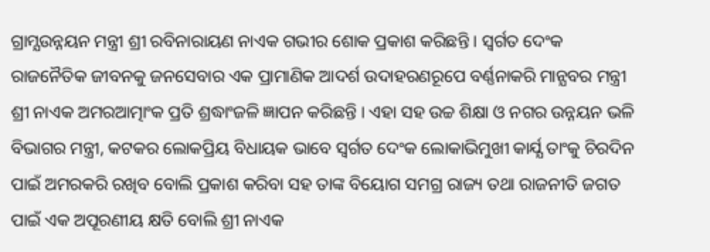ଗ୍ରାମ୍ଯଉନ୍ନୟନ ମନ୍ତ୍ରୀ ଶ୍ରୀ ରବିନାରାୟଣ ନାଏକ ଗଭୀର ଶୋକ ପ୍ରକାଶ କରିଛନ୍ତି । ସ୍ବର୍ଗତ ଦେଂକ ରାଜନୈତିକ ଜୀବନକୁ ଜନସେବାର ଏକ ପ୍ରାମାଣିକ ଆଦର୍ଶ ଉଦାହରଣରୂପେ ବର୍ଣ୍ଣନାକରି ମାନ୍ଯବର ମନ୍ତ୍ରୀ ଶ୍ରୀ ନାଏକ ଅମରଆତ୍ମାଂକ ପ୍ରତି ଶ୍ରଦ୍ଧାଂଜଳି ଜ୍ଞାପନ କରିଛନ୍ତି । ଏହା ସହ ଉଚ୍ଚ ଶିକ୍ଷା ଓ ନଗର ଉନ୍ନୟନ ଭଳି ବିଭାଗର ମନ୍ତ୍ରୀ, କଟକର ଲୋକପ୍ରିୟ ବିଧାୟକ ଭାବେ ସ୍ବର୍ଗତ ଦେଂକ ଲୋକାଭିମୁଖୀ କାର୍ଯ୍ଯ ତାଂକୁ ଚିରଦିନ ପାଇଁ ଅମରକରି ରଖିବ ବୋଲି ପ୍ରକାଶ କରିବା ସହ ତାଙ୍କ ବିୟୋଗ ସମଗ୍ର ରାଜ୍ୟ ତଥା ରାଜନୀତି ଜଗତ ପାଇଁ ଏକ ଅପୂରଣୀୟ କ୍ଷତି ବୋଲି ଶ୍ରୀ ନାଏକ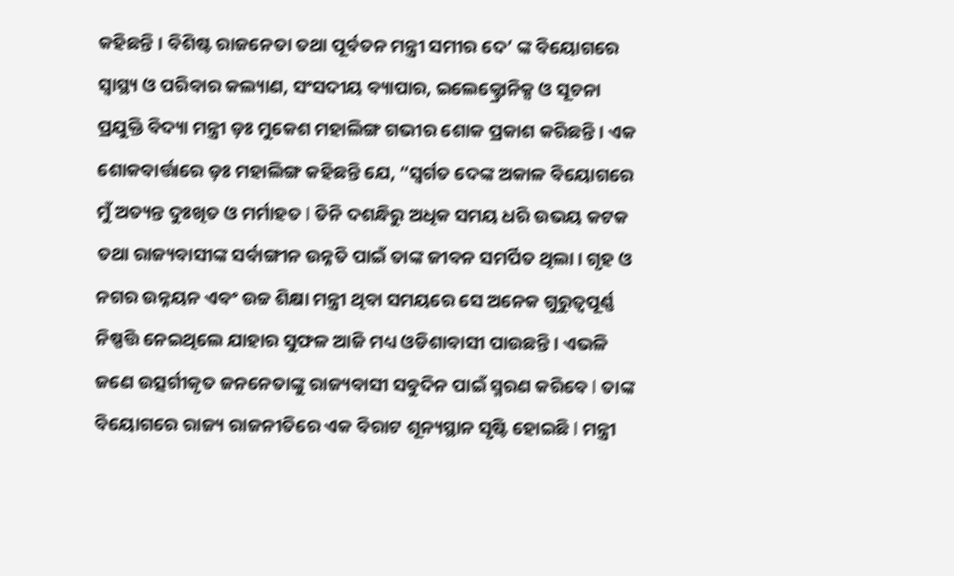କହିଛନ୍ତି । ବିଶିଷ୍ଟ ରାଜନେତା ତଥା ପୂର୍ବତନ ମନ୍ତ୍ରୀ ସମୀର ଦେ’ ଙ୍କ ବିୟୋଗରେ ସ୍ୱାସ୍ଥ୍ୟ ଓ ପରିବାର କଲ୍ୟାଣ, ସଂସଦୀୟ ବ୍ୟାପାର, ଇଲେକ୍ଟ୍ରୋନିକ୍ସ ଓ ସୂଚନା ପ୍ରଯୁକ୍ତି ବିଦ୍ୟା ମନ୍ତ୍ରୀ ଡ଼ଃ ମୁକେଶ ମହାଲିଙ୍ଗ ଗଭୀର ଶୋକ ପ୍ରକାଶ କରିଛନ୍ତି। ଏକ ଶୋକବାର୍ତ୍ତାରେ ଡ଼ଃ ମହାଲିଙ୍ଗ କହିଛନ୍ତି ଯେ, “ସ୍ବର୍ଗତ ଦେଙ୍କ ଅକାଳ ବିୟୋଗରେ ମୁଁ ଅତ୍ୟନ୍ତ ଦୁଃଖିତ ଓ ମର୍ମାହତ l ତିନି ଦଶନ୍ଧିରୁ ଅଧିକ ସମୟ ଧରି ଉଭୟ କଟକ ତଥା ରାଜ୍ୟବାସୀଙ୍କ ସର୍ବାଙ୍ଗୀନ ଉନ୍ନତି ପାଇଁ ତାଙ୍କ ଜୀବନ ସମର୍ପିତ ଥିଲା। ଗୃହ ଓ ନଗର ଉନ୍ନୟନ ଏବଂ ଉଚ୍ଚ ଶିକ୍ଷା ମନ୍ତ୍ରୀ ଥିବା ସମୟରେ ସେ ଅନେକ ଗୁରୁତ୍ୱପୂର୍ଣ୍ଣ ନିଷ୍ପତ୍ତି ନେଇଥିଲେ ଯାହାର ସୁଫଳ ଆଜି ମଧ୍ୟ ଓଡିଶାବାସୀ ପାଉଛନ୍ତି। ଏଭଳି ଜଣେ ଉତ୍ସର୍ଗୀକୃତ ଜନନେତାଙ୍କୁ ରାଜ୍ୟବାସୀ ସବୁଦିନ ପାଇଁ ସ୍ମରଣ କରିବେ l ତାଙ୍କ ବିୟୋଗରେ ରାଜ୍ୟ ରାଜନୀତିରେ ଏକ ବିରାଟ ଶୂନ୍ୟସ୍ଥାନ ସୃଷ୍ଟି ହୋଇଛି l ମନ୍ତ୍ରୀ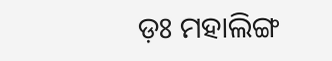ଡ଼ଃ ମହାଲିଙ୍ଗ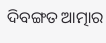ଦିବଙ୍ଗତ ଆତ୍ମାର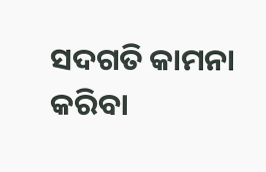ସଦଗତି କାମନା କରିବା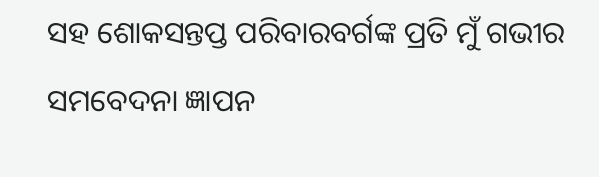ସହ ଶୋକସନ୍ତପ୍ତ ପରିବାରବର୍ଗଙ୍କ ପ୍ରତି ମୁଁ ଗଭୀର ସମବେଦନା ଜ୍ଞାପନ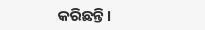କରିଛନ୍ତି।